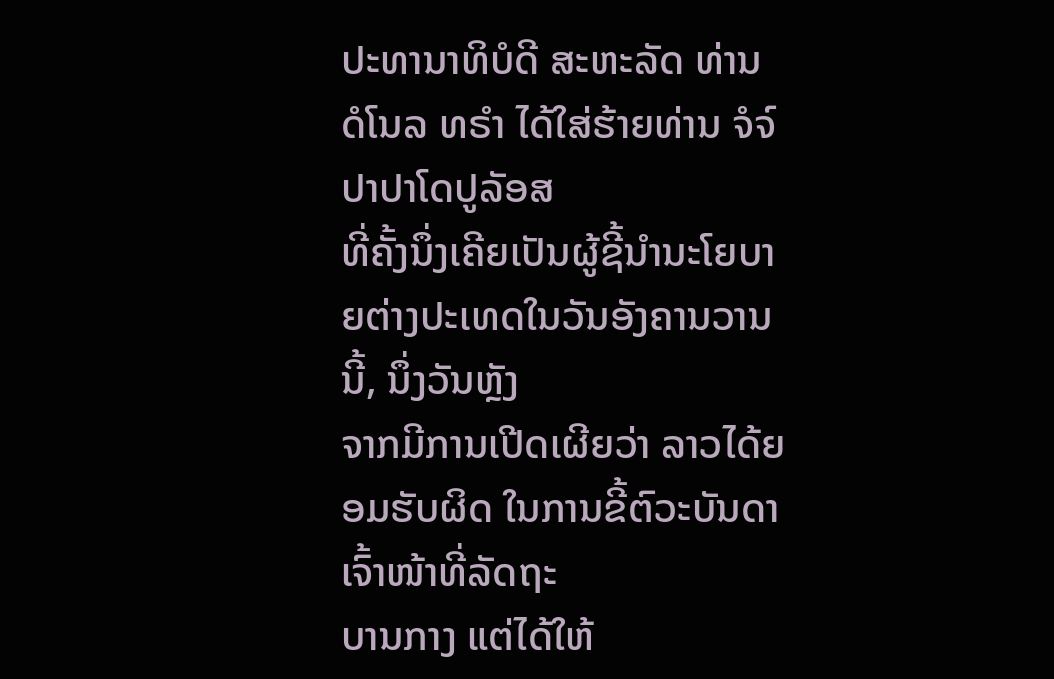ປະທານາທິບໍດີ ສະຫະລັດ ທ່ານ ດໍໂນລ ທຣຳ ໄດ້ໃສ່ຮ້າຍທ່ານ ຈໍຈ໌ ປາປາໂດປູລັອສ
ທີ່ຄັ້ງນຶ່ງເຄີຍເປັນຜູ້ຊີ້ນຳນະໂຍບາຍຕ່າງປະເທດໃນວັນອັງຄານວານນີ້, ນຶ່ງວັນຫຼັງ
ຈາກມີການເປີດເຜີຍວ່າ ລາວໄດ້ຍອມຮັບຜິດ ໃນການຂີ້ຕົວະບັນດາເຈົ້າໜ້າທີ່ລັດຖະ
ບານກາງ ແຕ່ໄດ້ໃຫ້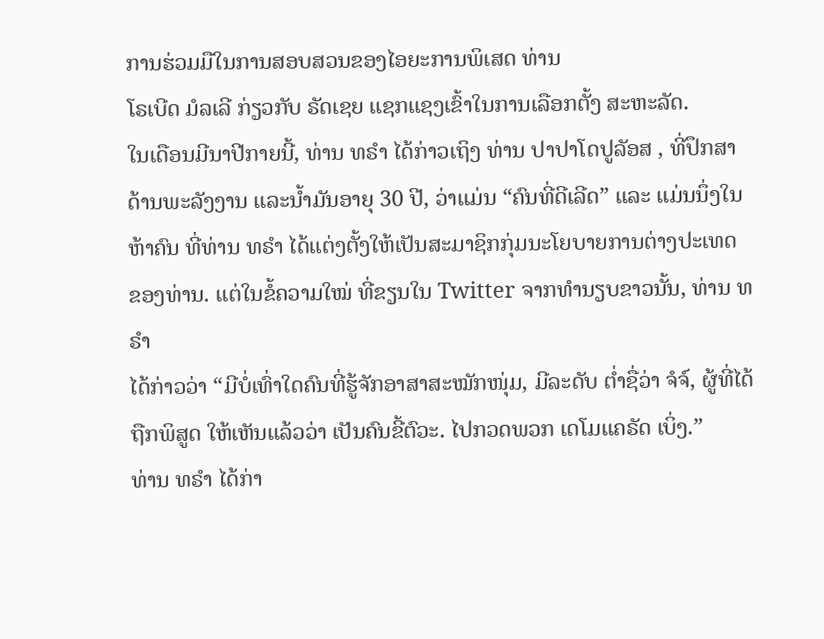ການຮ່ວມມືໃນການສອບສວນຂອງໄອຍະການພິເສດ ທ່ານ
ໂຣເບີດ ມໍລເລີ ກ່ຽວກັບ ຣັດເຊຍ ແຊກແຊງເຂົ້າໃນການເລືອກຕັ້ງ ສະຫະລັດ.
ໃນເດືອນມີນາປີກາຍນີ້, ທ່ານ ທຣຳ ໄດ້ກ່າວເຖິງ ທ່ານ ປາປາໂດປູລັອສ , ທີ່ປຶກສາ
ດ້ານພະລັງງານ ແລະນໍ້າມັນອາຍຸ 30 ປີ, ວ່າແມ່ນ “ຄົນທີ່ດີເລີດ” ແລະ ແມ່ນນຶ່ງໃນ
ຫ້າຄົນ ທີ່ທ່ານ ທຣຳ ໄດ້ແຕ່ງຕັ້ງໃຫ້ເປັນສະມາຊິກກຸ່ມນະໂຍບາຍການຕ່າງປະເທດ
ຂອງທ່ານ. ແຕ່ໃນຂໍ້ຄວາມໃໝ່ ທີ່ຂຽນໃນ Twitter ຈາກທຳນຽບຂາວນັ້ນ, ທ່ານ ທຣຳ
ໄດ້ກ່າວວ່າ “ມີບໍ່ເທົ່າໃດຄົນທີ່ຮູ້ຈັກອາສາສະໝັກໜຸ່ມ, ມີລະດັບ ຕໍ່າຊື່ວ່າ ຈໍຈ໌, ຜູ້ທີ່ໄດ້
ຖືກພິສູດ ໃຫ້ເຫັນແລ້ວວ່າ ເປັນຄົນຂີ້ຕົວະ. ໄປກວດພວກ ເດໂມແຄຣັດ ເບິ່ງ.”
ທ່ານ ທຣຳ ໄດ້ກ່າ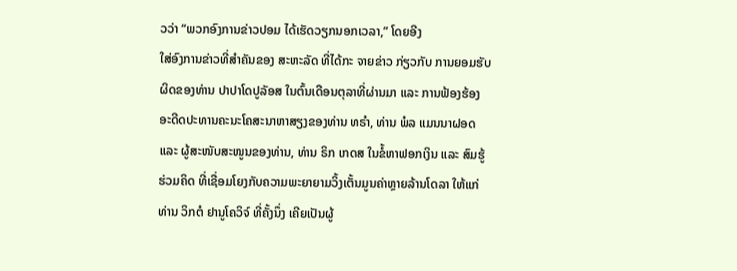ວວ່າ “ພວກອົງການຂ່າວປອມ ໄດ້ເຮັດວຽກນອກເວລາ,” ໂດຍອີງ
ໃສ່ອົງການຂ່າວທີ່ສຳຄັນຂອງ ສະຫະລັດ ທີ່ໄດ້ກະ ຈາຍຂ່າວ ກ່ຽວກັບ ການຍອມຮັບ
ຜິດຂອງທ່ານ ປາປາໂດປູລັອສ ໃນຕົ້ນເດືອນຕຸລາທີ່ຜ່ານມາ ແລະ ການຟ້ອງຮ້ອງ
ອະດີດປະທານຄະນະໂຄສະນາຫາສຽງຂອງທ່ານ ທຣຳ, ທ່ານ ພໍລ ແມນນາຝອດ
ແລະ ຜູ້ສະໜັບສະໜູນຂອງທ່ານ, ທ່ານ ຣິກ ເກດສ ໃນຂໍ້ຫາຟອກເງິນ ແລະ ສົມຮູ້
ຮ່ວມຄິດ ທີ່ເຊື່ອມໂຍງກັບຄວາມພະຍາຍາມວິ້ງເຕັ້ນມູນຄ່າຫຼາຍລ້ານໂດລາ ໃຫ້ແກ່
ທ່ານ ວິກຕໍ ຢານູໂຄວິຈ໌ ທີ່ຄັ້ງນຶ່ງ ເຄີຍເປັນຜູ້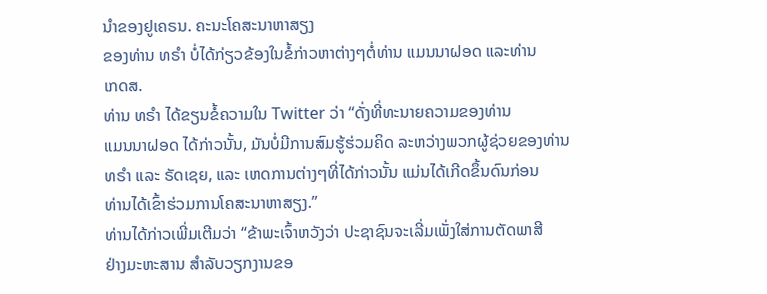ນຳຂອງຢູເຄຣນ. ຄະນະໂຄສະນາຫາສຽງ
ຂອງທ່ານ ທຣຳ ບໍ່ໄດ້ກ່ຽວຂ້ອງໃນຂໍ້ກ່າວຫາຕ່າງໆຕໍ່ທ່ານ ແມນນາຝອດ ແລະທ່ານ
ເກດສ.
ທ່ານ ທຣຳ ໄດ້ຂຽນຂໍ້ຄວາມໃນ Twitter ວ່າ “ດັ່ງທີ່ທະນາຍຄວາມຂອງທ່ານ
ແມນນາຝອດ ໄດ້ກ່າວນັ້ນ, ມັນບໍ່ມີການສົມຮູ້ຮ່ວມຄິດ ລະຫວ່າງພວກຜູ້ຊ່ວຍຂອງທ່ານ
ທຣຳ ແລະ ຣັດເຊຍ, ແລະ ເຫດການຕ່າງໆທີ່ໄດ້ກ່າວນັ້ນ ແມ່ນໄດ້ເກີດຂຶ້ນດົນກ່ອນ
ທ່ານໄດ້ເຂົ້າຮ່ວມການໂຄສະນາຫາສຽງ.”
ທ່ານໄດ້ກ່າວເພີ່ມເຕີມວ່າ “ຂ້າພະເຈົ້າຫວັງວ່າ ປະຊາຊົນຈະເລີ່ມເພັ່ງໃສ່ການຕັດພາສີ
ຢ່າງມະຫະສານ ສຳລັບວຽກງານຂອ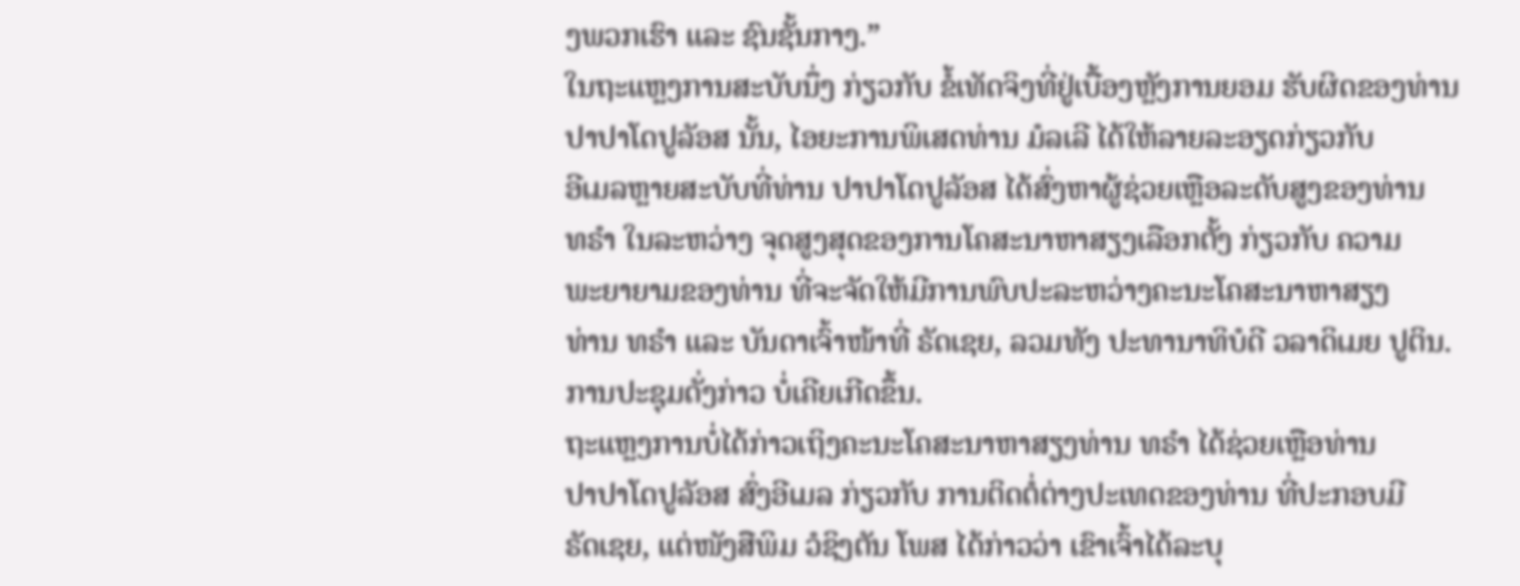ງພວກເຮົາ ແລະ ຊົນຊັ້ນກາງ.”
ໃນຖະແຫຼງການສະບັບນຶ່ງ ກ່ຽວກັບ ຂໍ້ເທັດຈິງທີ່ຢູ່ເບື້ອງຫຼັງການຍອມ ຮັບຜິດຂອງທ່ານ
ປາປາໂດປູລັອສ ນັ້ນ, ໄອຍະການພິເສດທ່ານ ມໍລເລີ ໄດ້ໃຫ້ລາຍລະອຽດກ່ຽວກັບ
ອີເມລຫຼາຍສະບັບທີ່ທ່ານ ປາປາໂດປູລັອສ ໄດ້ສົ່ງຫາຜູ້ຊ່ວຍເຫຼືອລະດັບສູງຂອງທ່ານ
ທຣຳ ໃນລະຫວ່າງ ຈຸດສູງສຸດຂອງການໂຄສະນາຫາສຽງເລືອກຕັ້ງ ກ່ຽວກັບ ຄວາມ
ພະຍາຍາມຂອງທ່ານ ທີ່ຈະຈັດໃຫ້ມີການພົບປະລະຫວ່າງຄະນະໂຄສະນາຫາສຽງ
ທ່ານ ທຣຳ ແລະ ບັນດາເຈົ້າໜ້າທີ່ ຣັດເຊຍ, ລວມທັງ ປະທານາທິບໍດີ ວລາດິເມຍ ປູຕິນ.
ການປະຊຸມດັ່ງກ່າວ ບໍ່ເຄີຍເກີດຂຶ້ນ.
ຖະແຫຼງການບໍ່ໄດ້ກ່າວເຖິງຄະນະໂຄສະນາຫາສຽງທ່ານ ທຣຳ ໄດ້ຊ່ວຍເຫຼືອທ່ານ
ປາປາໂດປູລັອສ ສົ່ງອີເມລ ກ່ຽວກັບ ການຕິດຕໍ່ຕ່າງປະເທດຂອງທ່ານ ທີ່ປະກອບມີ
ຣັດເຊຍ, ແຕ່ໜັງສືພິມ ວໍຊິງຕັນ ໂພສ ໄດ້ກ່າວວ່າ ເຂົາເຈົ້າໄດ້ລະບຸ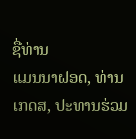ຊື່ທ່ານ
ແມນນາຝອດ, ທ່ານ ເກດສ, ປະທານຮ່ວມ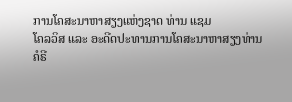ການໂຄສະນາຫາສຽງແຫ່ງຊາດ ທ່ານ ແຊມ
ໂຄລວິສ ແລະ ອະດີດປະທານການໂຄສະນາຫາສຽງທ່ານ ຄໍຣີ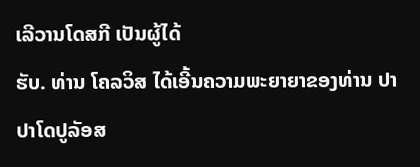ເລີວານໂດສກີ ເປັນຜູ້ໄດ້
ຮັບ. ທ່ານ ໂຄລວິສ ໄດ້ເອີ້ນຄວາມພະຍາຍາຂອງທ່ານ ປາປາໂດປູລັອສ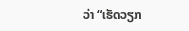ວ່າ “ເຮັດວຽກ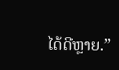ໄດ້ດີຫຼາຍ.”